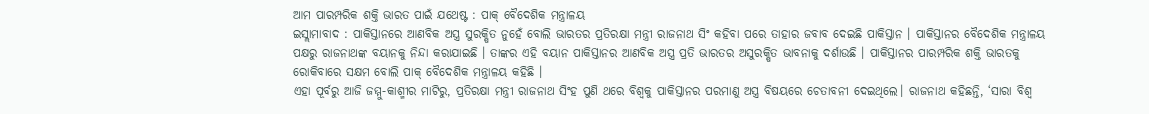ଆମ ପାରମ୍ପରିକ ଶକ୍ତି ଭାରତ ପାଇଁ ଯଥେଷ୍ଟ : ପାକ୍ ବୈଦେଶିକ ମନ୍ତ୍ରାଳୟ
ଇସ୍ଲାମାବାଦ : ପାକିସ୍ତାନରେ ଆଣବିକ ଅସ୍ତ୍ର ସୁରକ୍ଷିତ ନୁହେଁ ବୋଲି ଭାରତର ପ୍ରତିରକ୍ଷା ମନ୍ତ୍ରୀ ରାଜନାଥ ସିଂ କହିବା ପରେ ତାହାର ଜବାବ ଦେଇଛି ପାକିସ୍ତାନ । ପାକିସ୍ତାନର ବୈଦେଶିକ ମନ୍ତ୍ରାଳୟ ପକ୍ଷରୁ ରାଜନାଥଙ୍କ ବୟାନକୁ ନିନ୍ଦା କରାଯାଇଛି । ତାଙ୍କର ଏହି ବୟାନ ପାକିସ୍ତାନର ଆଣବିକ ଅସ୍ତ୍ର ପ୍ରତି ଭାରତର ଅସୁରକ୍ଷିତ ଭାବନାକୁ ଦର୍ଶାଉଛି । ପାକିସ୍ତାନର ପାରମ୍ପରିକ ଶକ୍ତି ଭାରତକୁ ରୋକିବାରେ ସକ୍ଷମ ବୋଲି ପାକ୍ ବୈଦେଶିକ ମନ୍ତ୍ରାଳୟ କହିଛି ।
ଏହା ପୂର୍ବରୁ ଆଜି ଜମ୍ମୁ-କାଶ୍ମୀର ମାଟିରୁ, ପ୍ରତିରକ୍ଷା ମନ୍ତ୍ରୀ ରାଜନାଥ ସିଂହ ପୁଣି ଥରେ ବିଶ୍ୱକୁ ପାକିସ୍ତାନର ପରମାଣୁ ଅସ୍ତ୍ର ବିଷୟରେ ଚେତାବନୀ ଦେଇଥିଲେ। ରାଜନାଥ କହିଛନ୍ତି, ‘ସାରା ବିଶ୍ୱ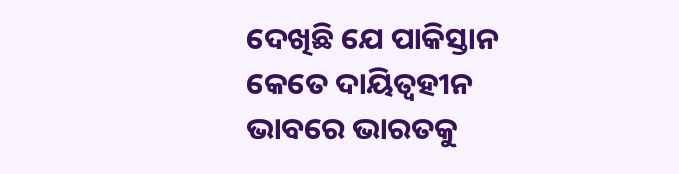ଦେଖିଛି ଯେ ପାକିସ୍ତାନ କେତେ ଦାୟିତ୍ୱହୀନ ଭାବରେ ଭାରତକୁ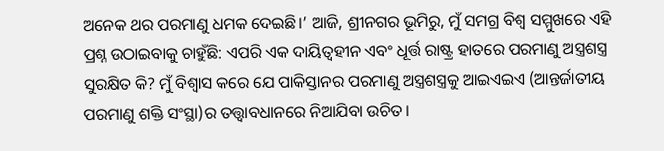ଅନେକ ଥର ପରମାଣୁ ଧମକ ଦେଇଛି।’ ଆଜି, ଶ୍ରୀନଗର ଭୂମିରୁ, ମୁଁ ସମଗ୍ର ବିଶ୍ୱ ସମ୍ମୁଖରେ ଏହି ପ୍ରଶ୍ନ ଉଠାଇବାକୁ ଚାହୁଁଛି: ଏପରି ଏକ ଦାୟିତ୍ୱହୀନ ଏବଂ ଧୂର୍ତ୍ତ ରାଷ୍ଟ୍ର ହାତରେ ପରମାଣୁ ଅସ୍ତ୍ରଶସ୍ତ୍ର ସୁରକ୍ଷିତ କି? ମୁଁ ବିଶ୍ୱାସ କରେ ଯେ ପାକିସ୍ତାନର ପରମାଣୁ ଅସ୍ତ୍ରଶସ୍ତ୍ରକୁ ଆଇଏଇଏ (ଆନ୍ତର୍ଜାତୀୟ ପରମାଣୁ ଶକ୍ତି ସଂସ୍ଥା)ର ତତ୍ତ୍ୱାବଧାନରେ ନିଆଯିବା ଉଚିତ।